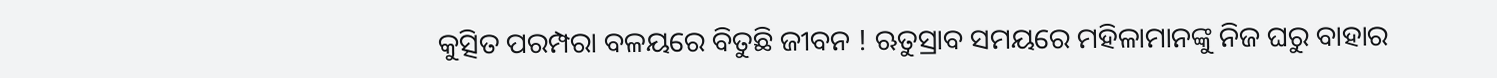କୁତ୍ସିତ ପରମ୍ପରା ବଳୟରେ ବିତୁଛି ଜୀବନ ! ଋତୁସ୍ରାବ ସମୟରେ ମହିଳାମାନଙ୍କୁ ନିଜ ଘରୁ ବାହାର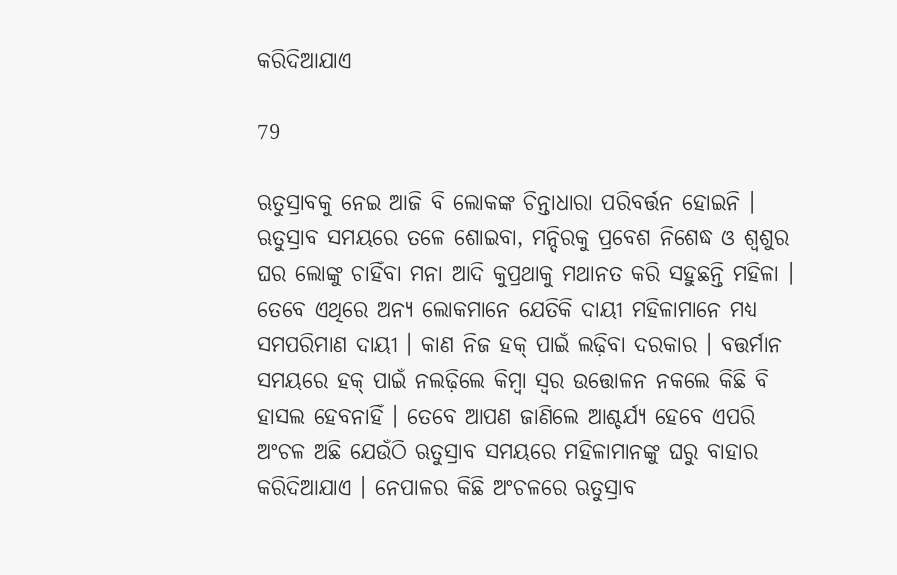କରିଦିଆଯାଏ

79

ଋତୁସ୍ରାବକୁ ନେଇ ଆଜି ବି ଲୋକଙ୍କ ଚିନ୍ତାଧାରା ପରିବର୍ତ୍ତନ ହୋଇନି । ଋତୁସ୍ରାବ ସମୟରେ ତଳେ ଶୋଇବା, ମନ୍ଦିରକୁ ପ୍ରବେଶ ନିଶେଦ୍ଧ ଓ ଶ୍ୱଶୁର ଘର ଲୋଙ୍କୁ ଚାହିଁବା ମନା ଆଦି କୁପ୍ରଥାକୁ ମଥାନତ କରି ସହୁଛନ୍ତି ମହିଳା । ତେବେ ଏଥିରେ ଅନ୍ୟ ଲୋକମାନେ ଯେତିକି ଦାୟୀ ମହିଳାମାନେ ମଧ୍ୟ ସମପରିମାଣ ଦାୟୀ । କାଣ ନିଜ ହକ୍ ପାଇଁ ଲଢ଼ିବା ଦରକାର । ବତ୍ତର୍ମାନ ସମୟରେ ହକ୍ ପାଇଁ ନଲଢ଼ିଲେ କିମ୍ବା ସ୍ୱର ଉତ୍ତୋଳନ ନକଲେ କିଛି ବି ହାସଲ ହେବନାହିଁ । ତେବେ ଆପଣ ଜାଣିଲେ ଆଶ୍ଚର୍ଯ୍ୟ ହେବେ ଏପରି ଅଂଚଳ ଅଛି ଯେଉଁଠି ଋତୁସ୍ରାବ ସମୟରେ ମହିଳାମାନଙ୍କୁ ଘରୁ ବାହାର କରିଦିଆଯାଏ । ନେପାଳର କିଛି ଅଂଚଳରେ ଋତୁସ୍ରାବ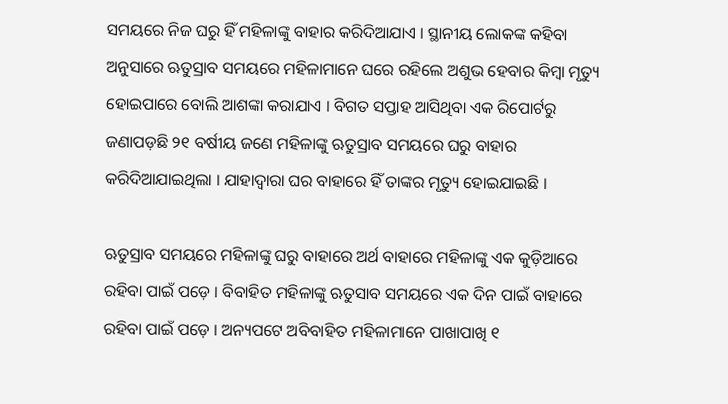ସମୟରେ ନିଜ ଘରୁ ହିଁ ମହିଳାଙ୍କୁ ବାହାର କରିଦିଆଯାଏ । ସ୍ଥାନୀୟ ଲୋକଙ୍କ କହିବା ଅନୁସାରେ ଋତୁସ୍ରାବ ସମୟରେ ମହିଳାମାନେ ଘରେ ରହିଲେ ଅଶୁଭ ହେବାର କିମ୍ବା ମୃତ୍ୟୁ ହୋଇପାରେ ବୋଲି ଆଶଙ୍କା କରାଯାଏ । ବିଗତ ସପ୍ତାହ ଆସିଥିବା ଏକ ରିପୋର୍ଟରୁ ଜଣାପଡ଼ଛି ୨୧ ବର୍ଷୀୟ ଜଣେ ମହିଳାଙ୍କୁ ଋତୁସ୍ରାବ ସମୟରେ ଘରୁ ବାହାର କରିଦିଆଯାଇଥିଲା । ଯାହାଦ୍ୱାରା ଘର ବାହାରେ ହିଁ ତାଙ୍କର ମୃତ୍ୟୁ ହୋଇଯାଇଛି ।

ଋତୁସ୍ରାବ ସମୟରେ ମହିଳାଙ୍କୁ ଘରୁ ବାହାରେ ଅର୍ଥ ବାହାରେ ମହିଳାଙ୍କୁ ଏକ କୁଡ଼ିଆରେ ରହିବା ପାଇଁ ପଡ଼େ । ବିବାହିତ ମହିଳାଙ୍କୁ ଋତୁସାବ ସମୟରେ ଏକ ଦିନ ପାଇଁ ବାହାରେ ରହିବା ପାଇଁ ପଡ଼େ । ଅନ୍ୟପଟେ ଅବିବାହିତ ମହିଳାମାନେ ପାଖାପାଖି ୧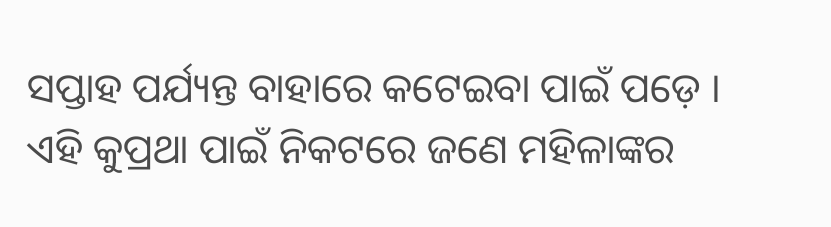ସପ୍ତାହ ପର୍ଯ୍ୟନ୍ତ ବାହାରେ କଟେଇବା ପାଇଁ ପଡ଼େ । ଏହି କୁପ୍ରଥା ପାଇଁ ନିକଟରେ ଜଣେ ମହିଳାଙ୍କର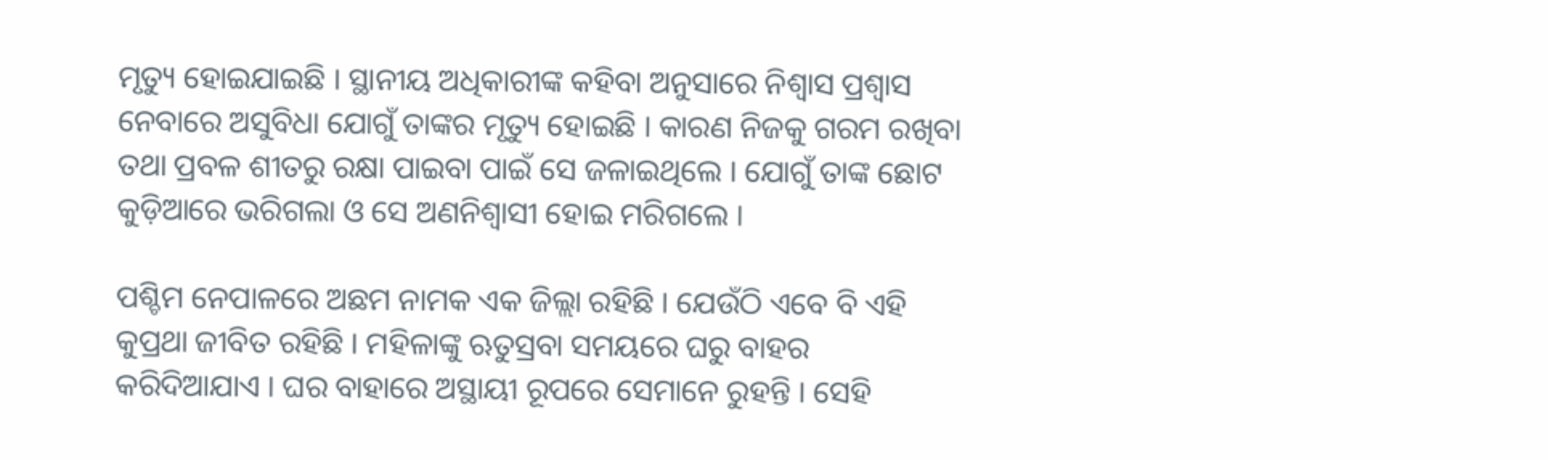ମୃତ୍ୟୁ ହୋଇଯାଇଛି । ସ୍ଥାନୀୟ ଅଧିକାରୀଙ୍କ କହିବା ଅନୁସାରେ ନିଶ୍ୱାସ ପ୍ରଶ୍ୱାସ ନେବାରେ ଅସୁବିଧା ଯୋଗୁଁ ତାଙ୍କର ମୃତ୍ୟୁ ହୋଇଛି । କାରଣ ନିଜକୁ ଗରମ ରଖିବା ତଥା ପ୍ରବଳ ଶୀତରୁ ରକ୍ଷା ପାଇବା ପାଇଁ ସେ ଜଳାଇଥିଲେ । ଯୋଗୁଁ ତାଙ୍କ ଛୋଟ କୁଡ଼ିଆରେ ଭରିଗଲା ଓ ସେ ଅଣନିଶ୍ୱାସୀ ହୋଇ ମରିଗଲେ ।

ପଶ୍ଚିମ ନେପାଳରେ ଅଛମ ନାମକ ଏକ ଜିଲ୍ଲା ରହିଛି । ଯେଉଁଠି ଏବେ ବି ଏହି କୁପ୍ରଥା ଜୀବିତ ରହିଛି । ମହିଳାଙ୍କୁ ଋତୁସ୍ରବା ସମୟରେ ଘରୁ ବାହର କରିଦିଆଯାଏ । ଘର ବାହାରେ ଅସ୍ଥାୟୀ ରୂପରେ ସେମାନେ ରୁହନ୍ତି । ସେହି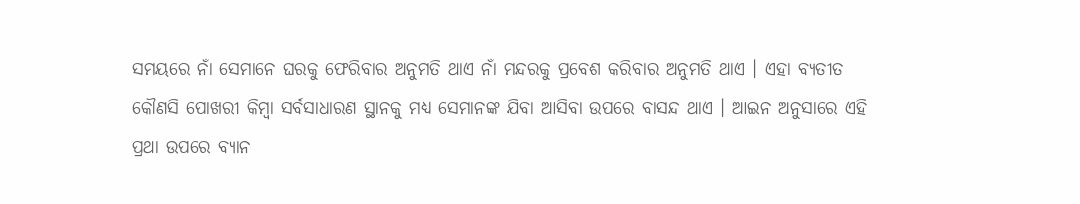ସମୟରେ ନାଁ ସେମାନେ ଘରକୁ ଫେରିବାର ଅନୁମତି ଥାଏ ନାଁ ମନ୍ଦରକୁ ପ୍ରବେଶ କରିବାର ଅନୁମତି ଥାଏ । ଏହା ବ୍ୟତୀତ କୌଣସି ପୋଖରୀ କିମ୍ବା ସର୍ବସାଧାରଣ ସ୍ଥାନକୁ ମଧ୍ୟ ସେମାନଙ୍କ ଯିବା ଆସିବା ଉପରେ ବାସନ୍ଦ ଥାଏ । ଆଇନ ଅନୁସାରେ ଏହି ପ୍ରଥା ଉପରେ ବ୍ୟାନ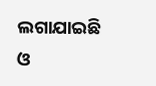ଲଗାଯାଇଛି ଓ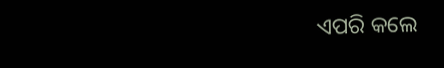ଏପରି କଲେ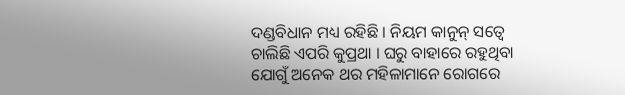ଦଣ୍ଡବିଧାନ ମଧ୍ୟ ରହିଛି । ନିୟମ କାନୁନ୍ ସତ୍ୱେ ଚାଲିଛି ଏପରି କୁପ୍ରଥା । ଘରୁ ବାହାରେ ରହୁଥିବା ଯୋଗୁଁ ଅନେକ ଥର ମହିଳାମାନେ ରୋଗରେ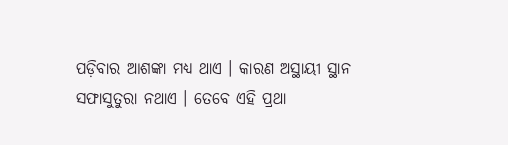ପଡ଼ିବାର ଆଶଙ୍କା ମଧ୍ୟ ଥାଏ । କାରଣ ଅସ୍ଥାୟୀ ସ୍ଥାନ ସଫାସୁତୁରା ନଥାଏ । ତେବେ ଏହି ପ୍ରଥା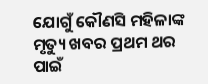ଯୋଗୁଁ କୌଣସି ମହିଳାଙ୍କ ମୃତ୍ୟୁ ଖବର ପ୍ରଥମ ଥର ପାଇଁ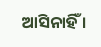ଆସିନାହିଁ ।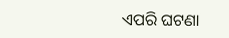ଏପରି ଘଟଣା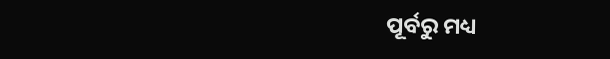ପୂର୍ବରୁ ମଧ୍ୟ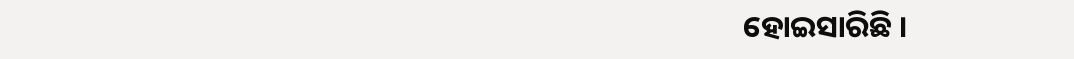ହୋଇସାରିଛି ।